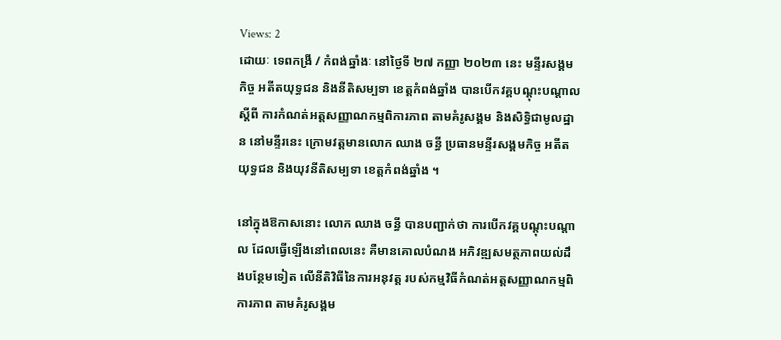Views: 2
ដោយៈ ទេពកង្រី / កំពង់ឆ្នាំងៈ នៅថ្ងៃទី ២៧ កញ្ញា ២០២៣ នេះ មន្ទីរសង្គមកិច្ច អតីតយុទ្ធជន និងនីតិសម្បទា ខេត្តកំពង់ឆ្នាំង បានបើកវគ្គបណ្តុះបណ្តាល ស្តីពី ការកំណត់អត្តសញ្ញាណកម្មពិការភាព តាមគំរូសង្គម និងសិទ្ធិជាមូលដ្ឋាន នៅមន្ទីរនេះ ក្រោមវត្តមានលោក ឈាង ចន្ធី ប្រធានមន្ទីរសង្គមកិច្ច អតីតយុទ្ធជន និងយុវនីតិសម្បទា ខេត្តកំពង់ឆ្នាំង ។

នៅក្នុងឱកាសនោះ លោក ឈាង ចន្ធី បានបញ្ជាក់ថា ការបើកវគ្គបណ្តុះបណ្តាល ដែលធ្វើឡើងនៅពេលនេះ គឺមានគោលបំណង អភិវឌ្ឍសមត្ថភាពយល់ដឹងបន្ថែមទៀត លើនីតិវិធីនៃការអនុវត្ត របស់កម្មវិធីកំណត់អត្តសញ្ញាណកម្មពិការភាព តាមគំរូសង្គម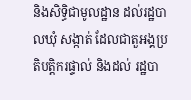និងសិទ្ធិជាមូលដ្ឋាន ដល់រដ្ឋបាលឃុំ សង្កាត់ ដែលជាតួអង្គប្រតិបត្តិករផ្ទាល់ និងដល់ រដ្ឋបា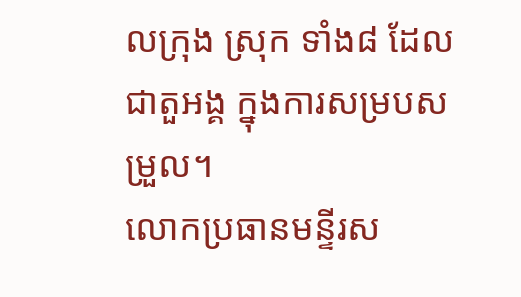លក្រុង ស្រុក ទាំង៨ ដែលជាតួអង្គ ក្នុងការសម្របសម្រួល។
លោកប្រធានមន្ទីរស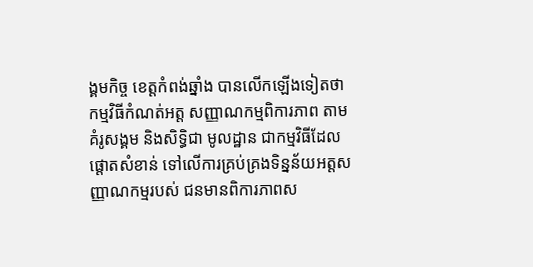ង្គមកិច្ច ខេត្តកំពង់ឆ្នាំង បានលើកឡើងទៀតថា កម្មវិធីកំណត់អត្ត សញ្ញាណកម្មពិការភាព តាមគំរូសង្គម និងសិទ្ធិជា មូលដ្ឋាន ជាកម្មវិធីដែលផ្ដោតសំខាន់ ទៅលើការគ្រប់គ្រងទិន្នន័យអត្តសញ្ញាណកម្មរបស់ ជនមានពិការភាពស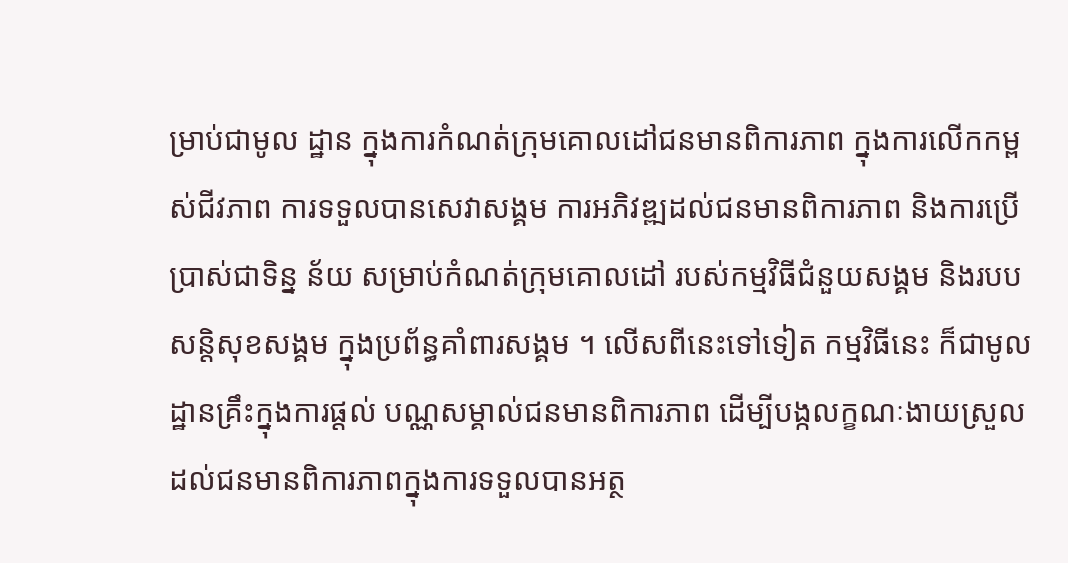ម្រាប់ជាមូល ដ្ឋាន ក្នុងការកំណត់ក្រុមគោលដៅជនមានពិការភាព ក្នុងការលើកកម្ពស់ជីវភាព ការទទួលបានសេវាសង្គម ការអភិវឌ្ឍដល់ជនមានពិការភាព និងការប្រើប្រាស់ជាទិន្ន ន័យ សម្រាប់កំណត់ក្រុមគោលដៅ របស់កម្មវិធីជំនួយសង្គម និងរបបសន្តិសុខសង្គម ក្នុងប្រព័ន្ធគាំពារសង្គម ។ លើសពីនេះទៅទៀត កម្មវិធីនេះ ក៏ជាមូលដ្ឋានគ្រឹះក្នុងការផ្តល់ បណ្ណសម្គាល់ជនមានពិការភាព ដើម្បីបង្កលក្ខណៈងាយស្រួល ដល់ជនមានពិការភាពក្នុងការទទួលបានអត្ថ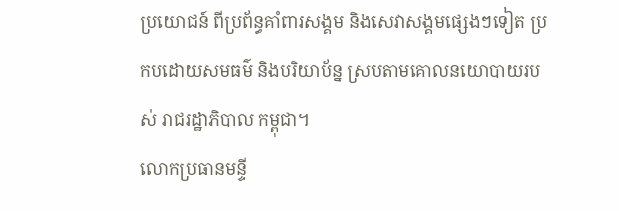ប្រយោជន៍ ពីប្រព័ន្ធគាំពារសង្គម និងសេវាសង្គមផ្សេងៗទៀត ប្រកបដោយសមធម៌ និងបរិយាប័ន្ន ស្របតាមគោលនយោបាយរបស់ រាជរដ្ឋាភិបាល កម្ពុជា។
លោកប្រធានមន្ទី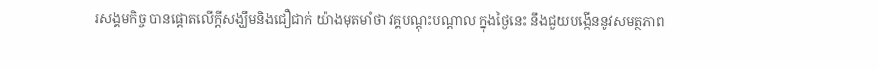រសង្គមកិច្ច បានផ្តោតលើក្តីសង្ឃឹមនិងជឿជាក់ យ៉ាងមុតមាំថា វគ្គបណ្តុះបណ្តាល ក្នុងថ្ងៃនេះ នឹងជួយបង្កើននូវសមត្ថភាព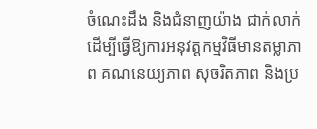ចំណេះដឹង និងជំនាញយ៉ាង ជាក់លាក់ ដើម្បីធ្វើឱ្យការអនុវត្តកម្មវិធីមានតម្លាភាព គណនេយ្យភាព សុចរិតភាព និងប្រ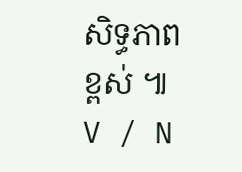សិទ្ធភាពខ្ពស់ ៕ V / N